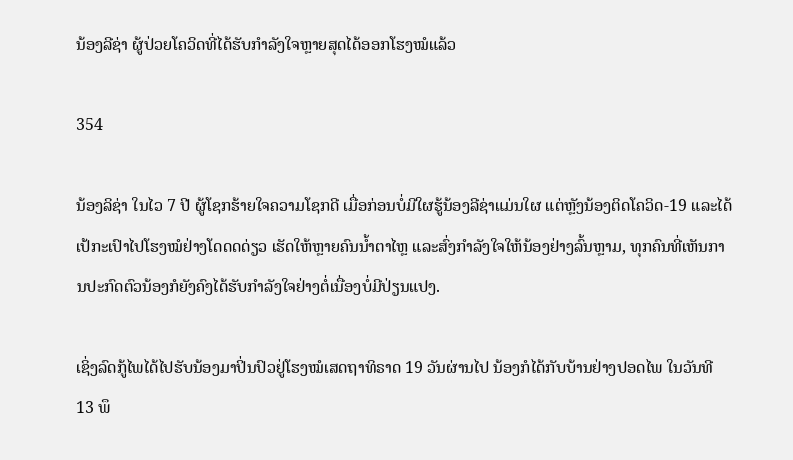ນ້ອງລີຊ່າ ຜູ້ປ່ວຍໂຄວິດທີ່ໄດ້ຮັບກຳລັງໃຈຫຼາຍສຸດໄດ້ອອກໂຮງໝໍແລ້ວ

354

ນ້ອງລິຊ່າ ໃນໄວ 7 ປີ ຜູ້ໂຊກຮ້າຍໃຈຄວາມໂຊກດີ ເມື່ອກ່ອນບໍ່ມີໃຜຮູ້ນ້ອງລີຊ່າແມ່ນໃຜ ແຕ່ຫຼັງນ້ອງຕິດໂຄວິດ-19 ແລະໄດ້ເປ້ກະເປົາໄປໂຮງໝໍຢ່າງໂດດດດ່ຽວ ເຮັດໃຫ້ຫຼາຍຄົນນ້ຳຕາໄຫຼ ແລະສົ່ງກຳລັງໃຈໃຫ້ນ້ອງຢ່າງລົ້ນຫຼາມ, ທຸກຄົນທີ່ເຫັນການປະກົດຕົວນ້ອງກໍຍັງຄົງໄດ້ຮັບກຳລັງໃຈຢ່າງຕໍ່ເນື່ອງບໍ່ມີປ່ຽນແປງ.

ເຊິ່ງລົດກູ້ໄພໄດ້ໄປຮັບນ້ອງມາປິ່ນປົວຢູ່ໂຮງໝໍເສດຖາທິຣາດ 19 ວັນຜ່ານໄປ ນ້ອງກໍໄດ້ກັບບ້ານຢ່າງປອດໄພ ໃນວັນທີ 13 ພຶ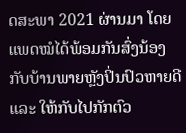ດສະພາ 2021 ຜ່ານມາ ໂດຍແພດໝໍໄດ້ພ້ອມກັນສົ່ງນ້ອງກັບບ້ານພາຍຫຼັງປິ່ນປົວຫາຍດີ ແລະ ໃຫ້ກັບໄປກັກຕົວ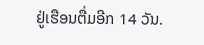ຢູ່ເຮືອນຕື່ມອີກ 14 ວັນ.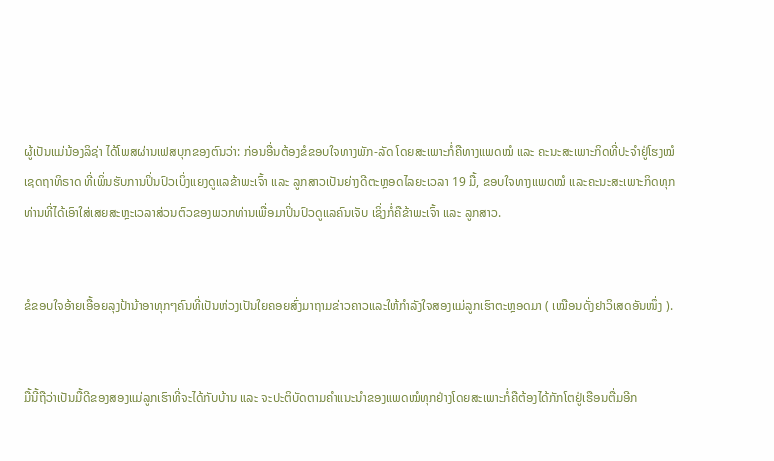ຜູ້ເປັນແມ່ນ້ອງລິຊ່າ ໄດ້ໂພສຜ່ານເຟສບຸກຂອງຕົນວ່າ: ກ່ອນອື່ນຕ້ອງຂໍຂອບໃຈທາງພັກ-ລັດ ໂດຍສະເພາະກໍ່ຄືທາງແພດໝໍ ແລະ ຄະນະສະເພາະກິດທີ່ປະຈຳຢູ່ໂຮງໝໍເຊດຖາທິຣາດ ທີ່ເພິ່ນຮັບການປິ່ນປົວເບິ່ງແຍງດູແລຂ້າພະເຈົ້າ ແລະ ລູກສາວເປັນຍ່າງດີຕະຫຼອດໄລຍະເວລາ 19 ມື້, ຂອບໃຈທາງແພດໝໍ ແລະຄະນະສະເພາະກິດທຸກທ່ານທີ່ໄດ້ເອົາໃສ່ເສຍສະຫຼະເວລາສ່ວນຕົວຂອງພວກທ່ານເພື່ອມາປິ່ນປົວດູແລຄົນເຈັບ ເຊິ່ງກໍ່ຄືຂ້າພະເຈົ້າ ແລະ ລູກສາວ.


ຂໍຂອບໃຈອ້າຍເອື້ອຍລຸງປ້ານ້າອາທຸກໆຄົນທີ່ເປັນຫ່ວງເປັນໃຍຄອຍສົ່ງມາຖາມຂ່າວຄາວແລະໃຫ້ກຳລັງໃຈສອງແມ່ລູກເຮົາຕະຫຼອດມາ ( ເໝືອນດັ່ງຢາວິເສດອັນໜຶ່ງ ).


ມື້ນີ້ຖືວ່າເປັນມື້ດີຂອງສອງແມ່ລູກເຮົາທີ່ຈະໄດ້ກັບບ້ານ ແລະ ຈະປະຕິບັດຕາມຄຳແນະນຳຂອງແພດໝໍທຸກຢ່າງໂດຍສະເພາະກໍ່ຄືຕ້ອງໄດ້ກັກໂຕຢູ່ເຮືອນຕື່ມອີກ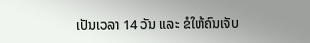ເປັນເວລາ 14 ວັນ ແລະ ຂໍໃຫ້ຄົນເຈັບ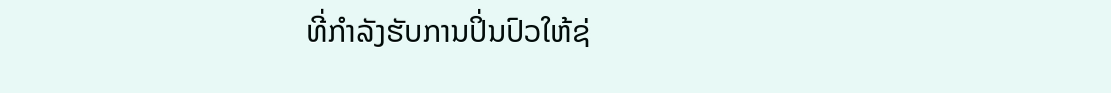ທີ່ກຳລັງຮັບການປິ່ນປົວໃຫ້ຊ່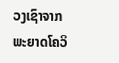ວງເຊົາຈາກພະຍາດໂຄວິ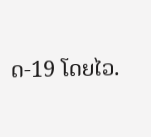ດ-19 ໂດຍໄວ.